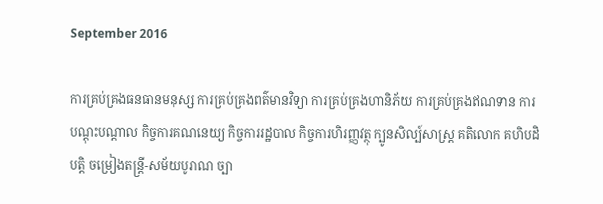September 2016

ការគ្រប់គ្រងធនធានមនុស្ស ការគ្រប់គ្រងពត៌មានវិទ្យា ការគ្រប់គ្រងហានិភ័យ ការគ្រប់គ្រងឥណទាន ការបណ្តុះបណ្តាល កិច្ចការគណនេយ្យ កិច្ចការរដ្ឋបាល កិច្ចការហិរញ្ញវត្ថុ ក្បូនសិល្ប៍សាស្ត្រ គតិលោក គហិបដិបត្តិ ចម្រៀងតន្ត្រី-សម័យបូរាណ ច្បា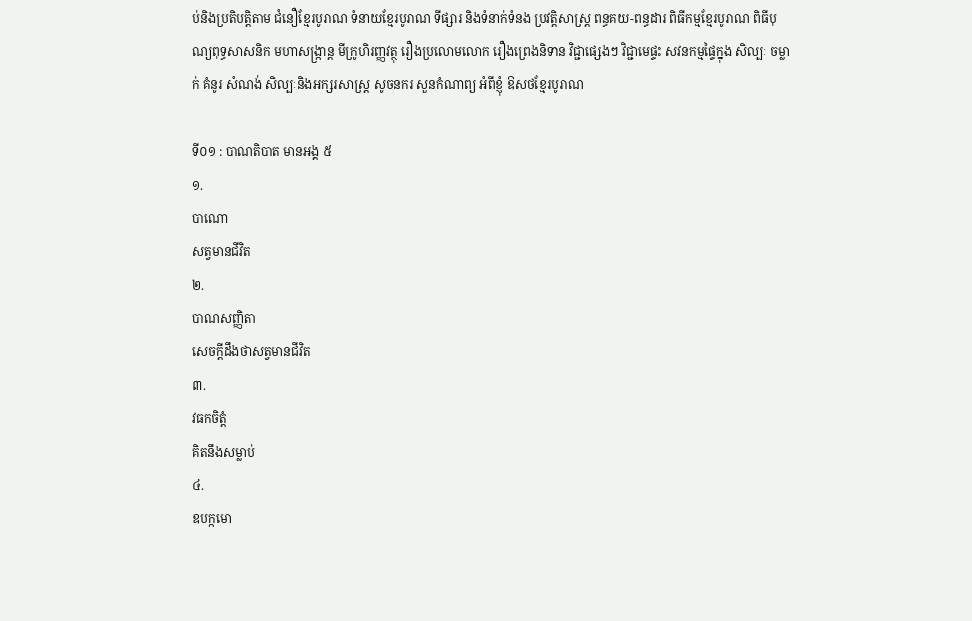ប់និងប្រតិបត្តិតាម ជំនឿខ្មែរបូរាណ ទំនាយខ្មែរបូរាណ ទីផ្សារ និងទំនាក់ទំនង ប្រវត្តិសាស្រ្ត ពន្ធគយ-ពន្ធដារ ពិធីកម្មខ្មែរបូរាណ ពិធីបុណ្យពុទ្ធសាសនិក មហាសង្រ្កាន្ត មីក្រូហិរញ្ញវត្ថុ រឿងប្រលោមលោក រឿងព្រេងនិទាន វិជ្ជាផ្សេងៗ វិជ្ជាមេផ្ទះ សវនកម្មផ្ទៃក្នុង សិល្បៈ ចម្លាក់ គំនូរ សំណង់ សិល្បៈនិងអក្សរសាស្រ្ត សូចនករ សួនកំណាព្យ អំពីខ្ញុំ ឱសថខ្មែរបូរាណ

ទី០១ : បាណតិបាត មានអង្គ ៥
១.
បាណោ
សត្វមានជីវិត
២.
បាណសញ្ញិតា
សេចក្តីដឹងថាសត្វមានជីវិត
៣.
វធកចិត្តំ
គិតនឹងសម្លាប់
៤.
ឧបក្កមោ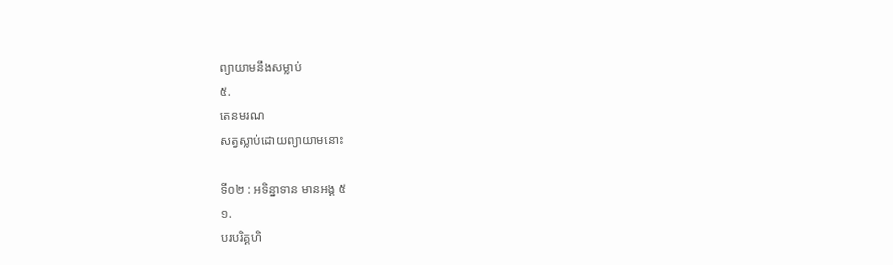ព្យាយាមនឹងសម្លាប់
៥.
តេនមរណ
សត្វស្លាប់ដោយព្យាយាមនោះ

ទី០២ : អទិន្នាទាន មានអង្គ ៥
១.
បរបរិគ្គហិ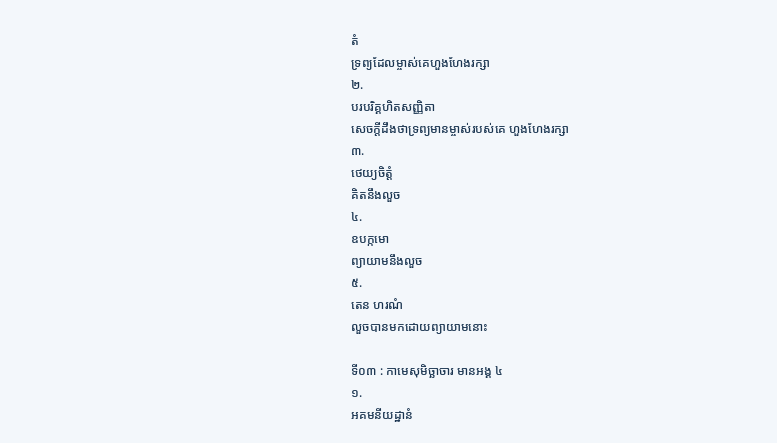តំ
ទ្រព្យដែលម្ចាស់គេហួងហែងរក្សា
២.
បរបរិគ្គហិតសញ្ញិតា
សេចក្តីដឹងថាទ្រព្យមានម្ចាស់របស់គេ ហួងហែងរក្សា
៣.
ថេយ្យចិត្តំ
គិតនឹងលួច
៤.
ឧបក្កមោ
ព្យាយាមនឹងលួច
៥.
តេន ហរណំ
លួចបានមកដោយព្យាយាមនោះ

ទី០៣ : កាមេសុមិច្ឆាចារ មានអង្គ ៤
១.
អគមនីយដ្ឋានំ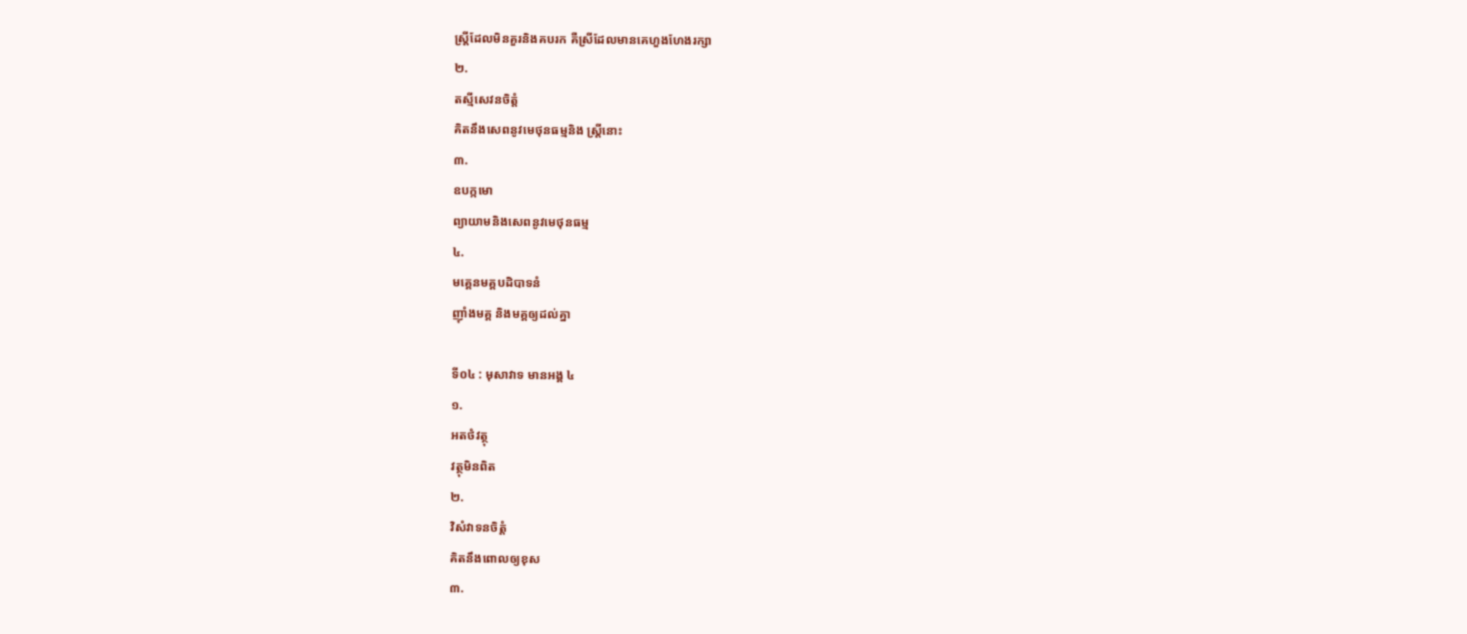ស្រ្តីដែលមិនគួរនិងគបរក គឺស្រីដែលមានគេហួងហែងរក្សា
២.
តស្មីសេវនចិត្តំ
គិតនឹងសេពនូវមេថុនធម្មនិង ស្រ្តីនោះ
៣.
ឧបក្កមោ
ព្យាយាមនិងសេពនូវមេថុនធម្ម
៤.
មគ្គេនមគ្គបដិបាទនំ
ញ៉ាំងមគ្គ និងមគ្គឲ្យដល់គ្នា

ទី០៤ : មុសាវាទ មានអង្គ ៤
១.
អតថំវត្ថុ
វត្ថុមិនពិត
២.
វិសំវាទនចិត្តំ
គិតនឹងពោលឲ្យខុស
៣.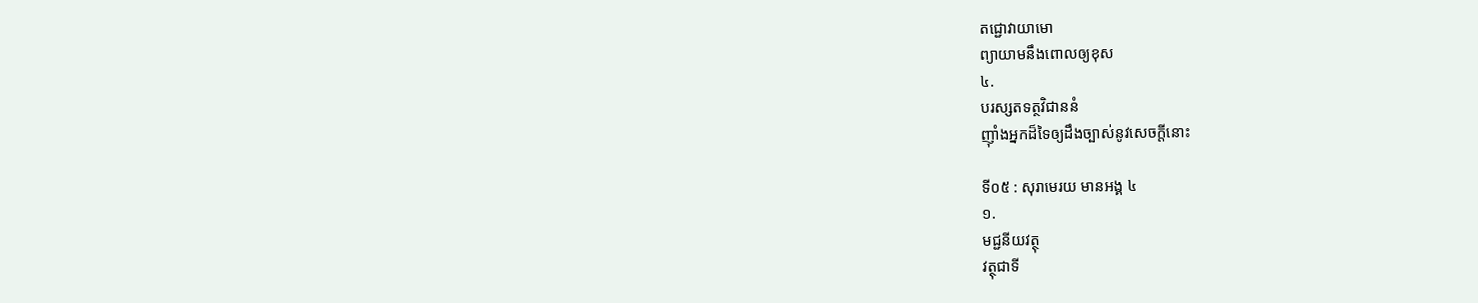តជ្ជោវាយាមោ
ព្យាយាមនឹងពោលឲ្យខុស
៤.
បរស្សតទត្ថវិជាននំ
ញ៉ាំងអ្នកដ៏ទៃឲ្យដឹងច្បាស់នូវសេចក្តីនោះ

ទី០៥ : សុរាមេរយ មានអង្គ ៤
១.
មជ្ជនីយវត្ថុ
វត្ថុជាទី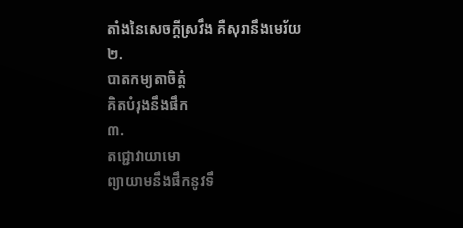តាំងនៃសេចក្តីស្រវឹង គឺសុរានឹងមេរ័យ
២.
បាតកម្យតាចិត្តំ
គិតបំរុងនឹងផឹក
៣.
តជ្ជោវាយាមោ
ព្យាយាមនឹងផឹកនូវទឹ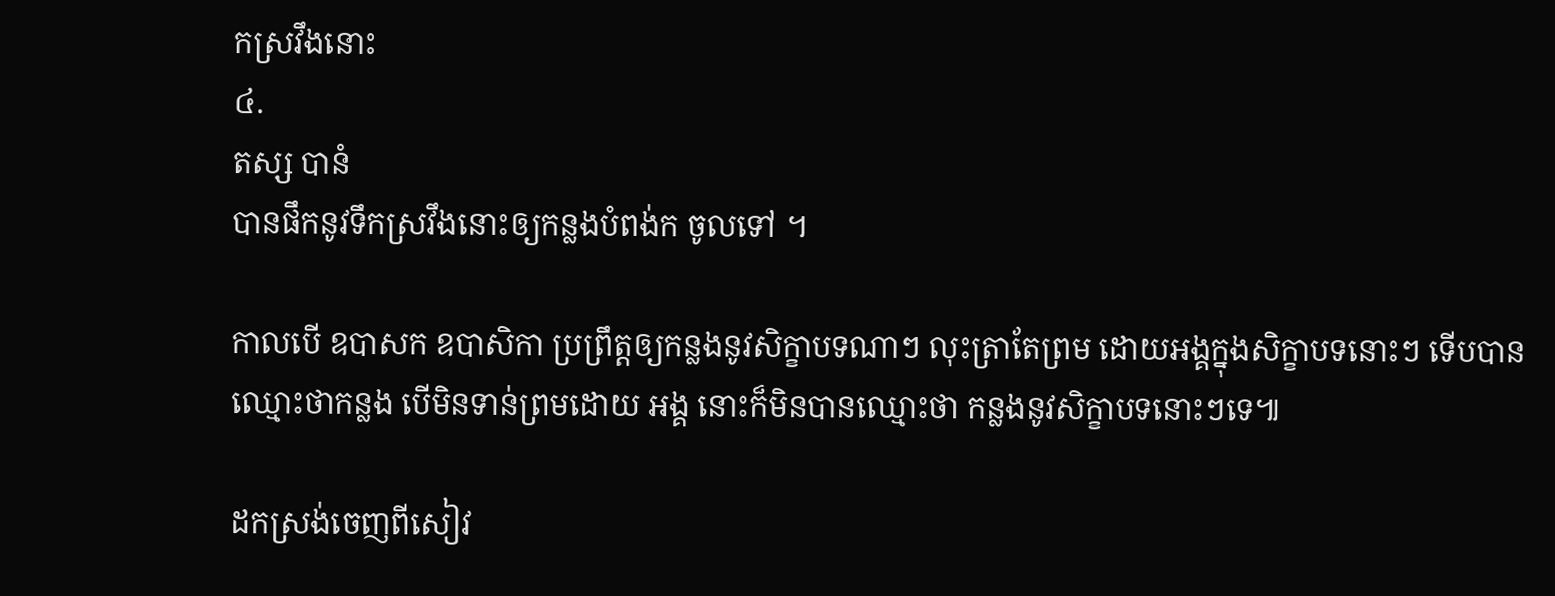កស្រវឹងនោះ
៤.
តស្ស បានំ
បានផឹកនូវទឹកស្រវឹងនោះឲ្យកន្លងបំពង់ក ចូលទៅ ។

កាលបើ ឧបាសក ឧបាសិកា ប្រព្រឹត្តឲ្យកន្លងនូវសិក្ខាបទណាៗ លុះត្រាតែព្រម ដោយអង្គក្នុងសិក្ខាបទនោះៗ ទើបបានឈ្មោះថាកន្លង បើមិនទាន់ព្រមដោយ អង្គ នោះក៏មិនបានឈ្មោះថា កន្លងនូវសិក្ខាបទនោះៗទេ៕

ដកស្រង់ចេញពីសៀវ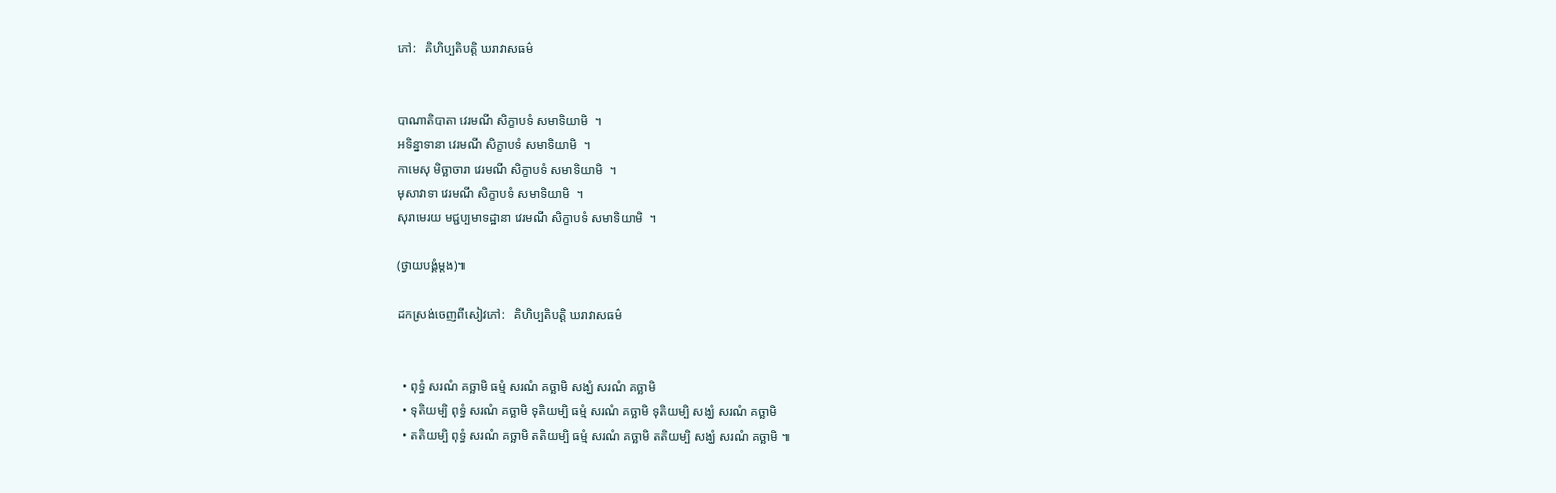ភៅ:   គិហិប្បតិបត្តិ ឃរាវាសធម៌


បាណាតិបាតា វេរមណី សិក្ខាបទំ សមាទិយាមិ  ។
អទិន្នាទានា វេរមណី សិក្ខាបទំ សមាទិយាមិ  ។
កាមេសុ មិច្ឆាចារា វេរមណី សិក្ខាបទំ សមាទិយាមិ  ។
មុសាវាទា វេរមណី សិក្ខាបទំ សមាទិយាមិ  ។
សុរាមេរយ មជ្ជប្បមាទដ្ឋានា វេរមណី សិក្ខាបទំ សមាទិយាមិ  ។

(ថ្វាយបង្គំម្តង)៕

ដកស្រង់ចេញពីសៀវភៅ:   គិហិប្បតិបត្តិ ឃរាវាសធម៌


  • ពុទ្ធំ សរណំ គច្ឆាមិ ធម្មំ សរណំ គច្ឆាមិ សង្ឃំ សរណំ គច្ឆាមិ
  • ទុតិយម្បិ ពុទ្ធំ សរណំ គច្ឆាមិ ទុតិយម្បិ ធម្មំ សរណំ គច្ឆាមិ ទុតិយម្បិ សង្ឃំ សរណំ គច្ឆាមិ
  • តតិយម្បិ ពុទ្ធំ សរណំ គច្ឆាមិ តតិយម្បិ ធម្មំ សរណំ គច្ឆាមិ តតិយម្បិ សង្ឃំ សរណំ គច្ឆាមិ ៕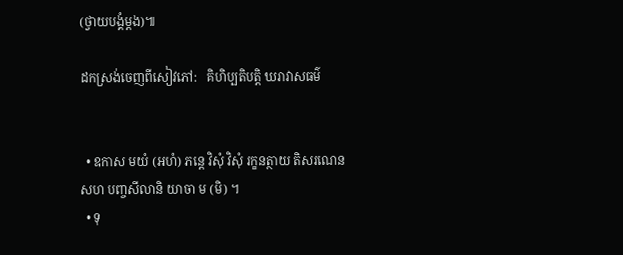(ថ្វាយបង្គំម្តង)៕

ដកស្រង់ចេញពីសៀវភៅ:   គិហិប្បតិបត្តិ ឃរាវាសធម៌


  • ឧកាស មយំ (អហំ) ភន្តេ វិសុំ វិសុំ រក្ខនត្ថាយ តិសរណេន សហ បញ្ចសីលានិ យាចា ម (មិ) ។
  • ទុ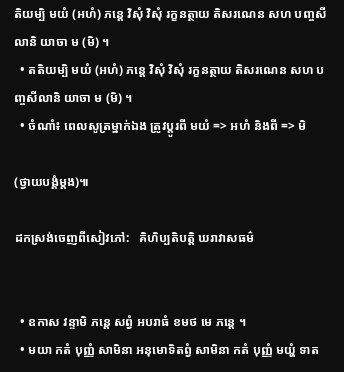តិយម្បិ មយំ (អហំ) ភន្តេ វិសុំ វិសុំ រក្ខនត្ថាយ តិសរណេន សហ បញ្ចសីលានិ យាចា ម (មិ) ។
  • តតិយម្បិ មយំ (អហំ) ភន្តេ វិសុំ វិសុំ រក្ខនត្ថាយ តិសរណេន សហ បញ្ចសីលានិ យាចា ម (មិ) ។
  • ចំណាំ៖ ពេលសូត្រម្នាក់ឯង ត្រូវប្តូរពី មយំ => អហំ និងពី => មិ

(ថ្វាយបង្គំម្តង)៕

ដកស្រង់ចេញពីសៀវភៅ:   គិហិប្បតិបត្តិ ឃរាវាសធម៌


  • ឧកាស វន្ទាមិ ភន្តេ សព្វំ អបរាធំ ខមថ មេ ភន្តេ ។
  • មយា កតំ បុញ្ញំ សាមិនា អនុមោទិតព្វំ សាមិនា កតំ បុញ្ញំ មយ្ហំ ទាត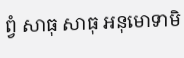ព្វំ សាធុ សាធុ អនុមោទាមិ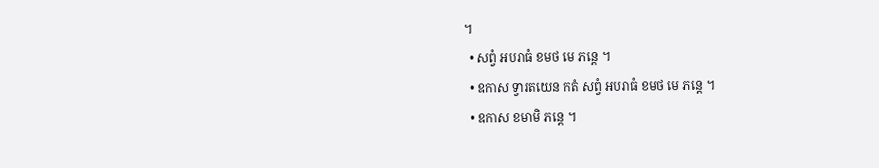។
  • សព្វំ អបរាធំ ខមថ មេ ភន្តេ ។
  • ឧកាស ទ្វារតយេន កតំ សព្វំ អបរាធំ ខមថ មេ ភន្តេ ។
  • ឧកាស ខមាមិ ភន្តេ ។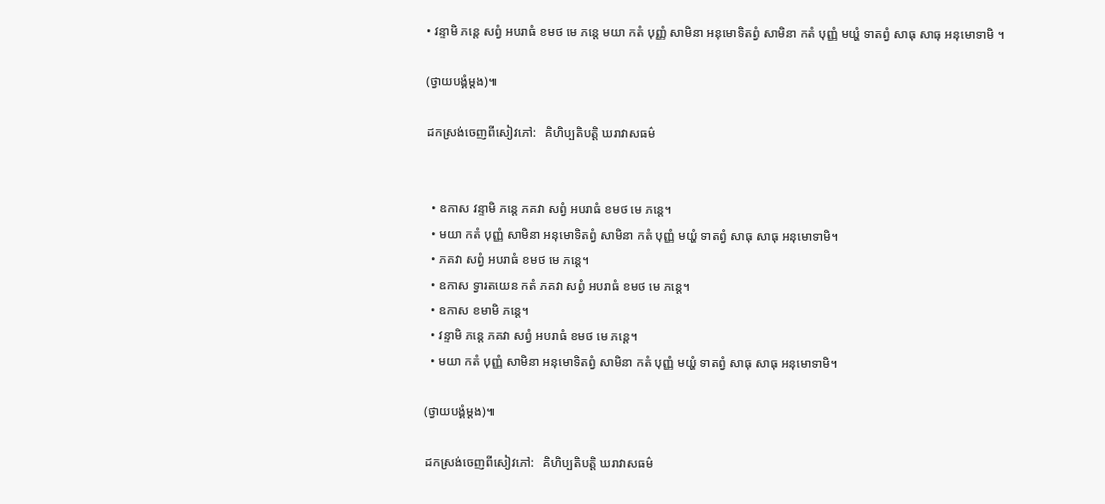• វន្ទាមិ ភន្តេ សព្វំ អបរាធំ ខមថ មេ ភន្តេ មយា កតំ បុញ្ញំ សាមិនា អនុមោទិតព្វំ សាមិនា កតំ បុញ្ញំ មយ្ហំ ទាតព្វំ សាធុ សាធុ អនុមោទាមិ ។

(ថ្វាយបង្គំម្តង)៕

ដកស្រង់ចេញពីសៀវភៅ:   គិហិប្បតិបត្តិ ឃរាវាសធម៌


  • ឧកាស វន្ទាមិ ភន្តេ ភគវា សព្វំ អបរាធំ ខមថ មេ ភន្តេ។
  • មយា កតំ បុញ្ញំ សាមិនា អនុមោទិតព្វំ សាមិនា កតំ បុញ្ញំ មយ្ហំ ទាតព្វំ សាធុ សាធុ អនុមោទាមិ។
  • ភគវា សព្វំ អបរាធំ ខមថ មេ ភន្តេ។
  • ឧកាស ទ្វារតយេន កតំ ភគវា សព្វំ អបរាធំ ខមថ មេ ភន្តេ។
  • ឧកាស ខមាមិ ភន្តេ។
  • វន្ទាមិ ភន្តេ ភគវា សព្វំ អបរាធំ ខមថ មេ ភន្តេ។
  • មយា កតំ បុញ្ញំ សាមិនា អនុមោទិតព្វំ សាមិនា កតំ បុញ្ញំ មយ្ហំ ទាតព្វំ សាធុ សាធុ អនុមោទាមិ។

(ថ្វាយបង្គំម្តង)៕

ដកស្រង់ចេញពីសៀវភៅ:   គិហិប្បតិបត្តិ ឃរាវាសធម៌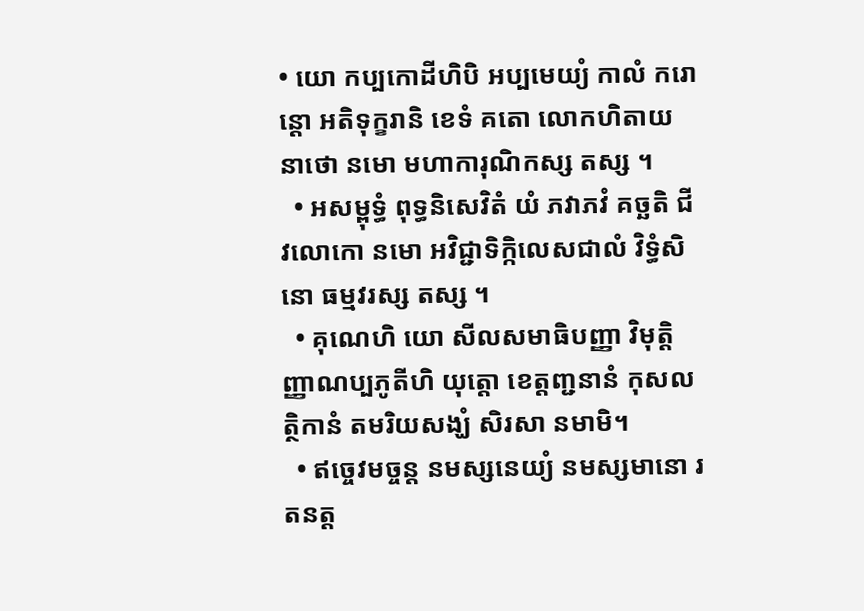• យោ កប្បកោដីហិបិ អប្បមេយ្យំ កាលំ ករោន្តោ អតិទុក្ខរានិ ខេទំ គតោ លោកហិតាយ នាថោ នមោ មហាការុណិកស្ស តស្ស ។
  • អសម្ពុទ្ធំ ពុទ្ធនិសេវិតំ យំ ភវាភវំ គច្ឆតិ ជីវលោកោ នមោ អវិជ្ជាទិក្កិលេសជាលំ វិទ្ធំសិនោ ធម្មវរស្ស តស្ស ។
  • គុណេហិ យោ សីលសមាធិបញ្ញា វិមុត្តិញ្ញាណប្បភូតីហិ យុត្តោ ខេត្តញ្ជនានំ កុសលត្ថិកានំ តមរិយសង្ឃំ សិរសា នមាមិ។
  • ឥច្ចេវមច្ចន្ត នមស្សនេយ្យំ នមស្សមានោ រតនត្ត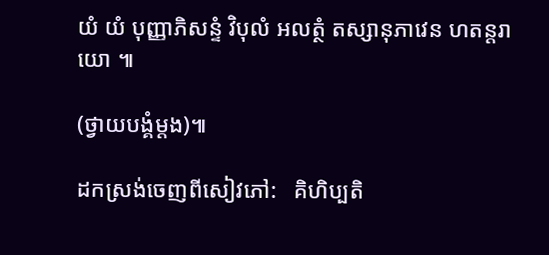យំ យំ បុញ្ញាភិសន្ទំ វិបុលំ អលត្ថំ តស្សានុភាវេន ហតន្តរាយោ ៕

(ថ្វាយបង្គំម្តង)៕

ដកស្រង់ចេញពីសៀវភៅ:   គិហិប្បតិ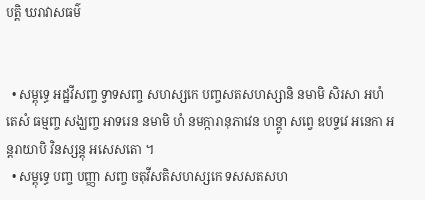បត្តិ ឃរាវាសធម៌


  • សម្ពុទ្ធេ អដ្ឋវីសញ្ច ទ្វាទសញ្ច សហស្សកេ បញ្ចសតសហស្សានិ នមាមិ សិរសា អហំ តេសំ ធម្មញ្ច សង្ឃញ្ច អាទរេន នមាមិ ហំ នមក្ការានុភាវេន ហន្តូា សព្វេ ឧបទ្ទវេ អនេកា អន្តរាយាបិ វិនស្សន្តុ អសេសតោ ។
  • សម្ពុទ្ធេ បញ្ច បញ្ញា សញ្ច ចតុវីសតិសហស្សកេ ទសសតសហ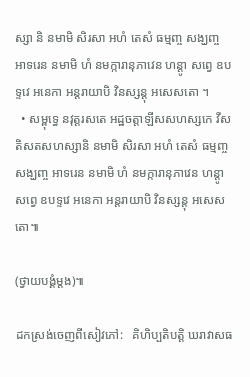ស្សា និ នមាមិ សិរសា អហំ តេសំ ធម្មញ្ច សង្ឃញ្ច អាទរេន នមាមិ ហំ នមក្ការានុភាវេន ហន្តូា សព្វេ ឧបទ្ទវេ អនេកា អន្តរាយាបិ វិនស្សន្តុ អសេសតោ ។
  • សម្ពុទ្ធេ នវុត្តរសតេ អដ្ឋចត្តាឡីសសហស្សកេ វីសតិសតសហស្សានិ នមាមិ សិរសា អហំ តេសំ ធម្មញ្ច សង្ឃញ្ច អាទរេន នមាមិ ហំ នមក្ការានុភាវេន ហន្តូា សព្វេ ឧបទ្ទវេ អនេកា អន្តរាយាបិ វិនស្សន្តុ អសេសតោ៕

(ថ្វាយបង្គំម្តង)៕

ដកស្រង់ចេញពីសៀវភៅ:   គិហិប្បតិបត្តិ ឃរាវាសធ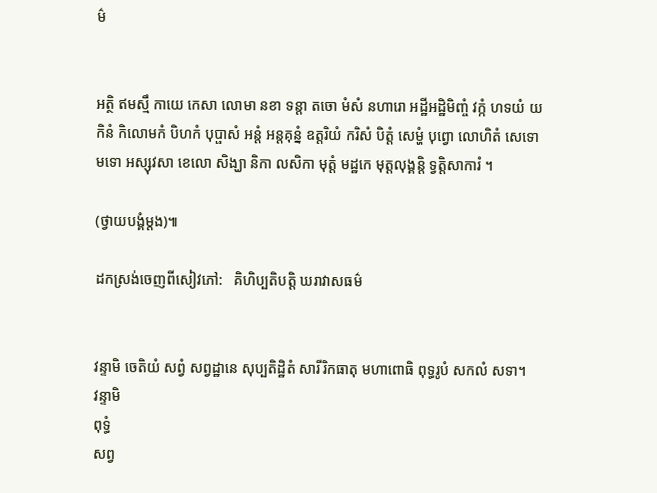ម៌


អត្ថិ ឥមស្មឹ កាយេ កេសា លោមា នខា ទន្តា តចោ មំសំ នហារោ អដ្ឋីអដ្ឋិមិញ្ចំ វក្កំ ហទយំ យកិនំ កិលោមកំ បិហកំ បុប្ផាសំ អន្តំ អន្តគុន្នំ ឧត្តរិយំ ករិសំ បិត្តំ សេម្ហំ បុព្វោ លោហិតំ សេទោ មទោ អស្សុវសា ខេលោ សិង្ឃា និកា លសិកា មុត្តំ មដ្ឋកេ មុត្តលុង្គន្តិ ទ្វត្តិសាការំ ។

(ថ្វាយបង្គំម្តង)៕

ដកស្រង់ចេញពីសៀវភៅ:   គិហិប្បតិបត្តិ ឃរាវាសធម៌


វន្ទាមិ ចេតិយំ សព្វំ សព្វដ្ឋានេ សុប្បតិដ្ឋិតំ សារីរិកធាតុ មហាពោធិ ពុទ្ធរូបំ សកលំ សទា។
វន្ទាមិ
ពុទ្ធំ
សព្វ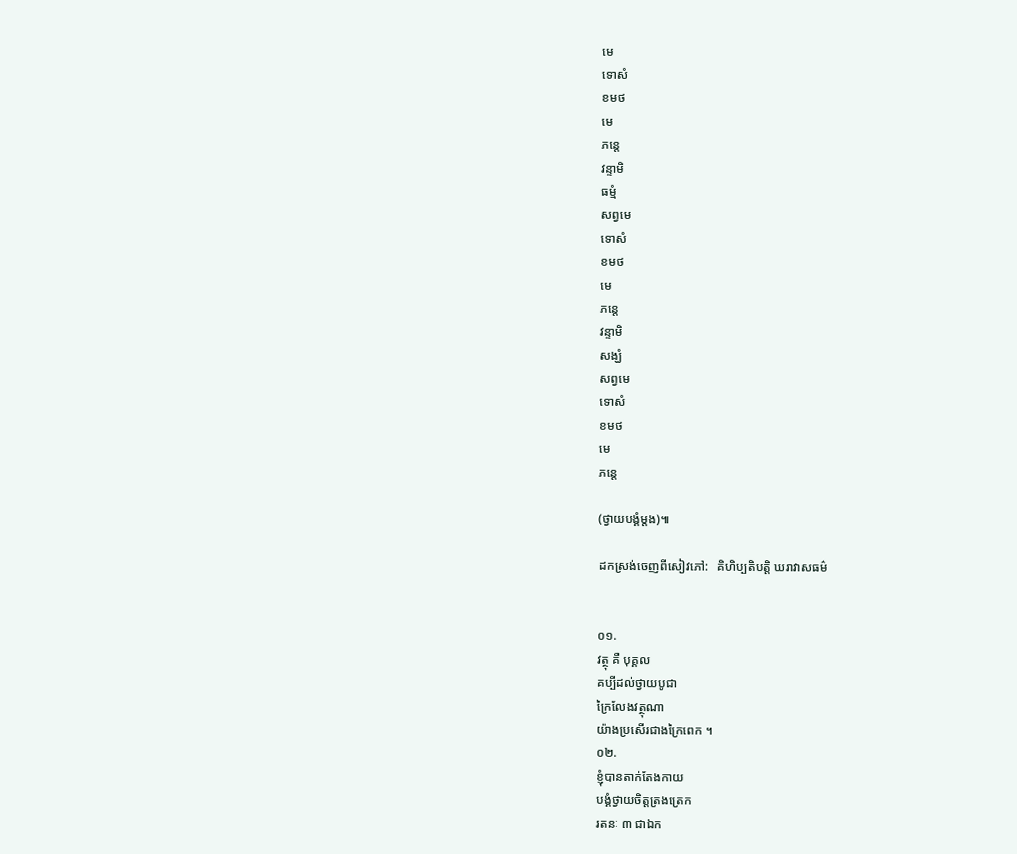មេ
ទោសំ
ខមថ
មេ
ភន្តេ
វន្ទាមិ
ធម្មំ
សព្វមេ
ទោសំ
ខមថ
មេ
ភន្តេ
វន្ទាមិ
សង្ឃំ
សព្វមេ
ទោសំ
ខមថ
មេ
ភន្តេ

(ថ្វាយបង្គំម្តង)៕

ដកស្រង់ចេញពីសៀវភៅ:   គិហិប្បតិបត្តិ ឃរាវាសធម៌


០១.
វត្ថុ គឺ បុគ្គល
គប្បីដល់ថ្វាយបូជា
ក្រៃលែងវត្ថុណា
យ៉ាងប្រសើរជាងក្រៃពេក ។
០២.
ខ្ញុំបានតាក់តែងកាយ
បង្គំថ្វាយចិត្តត្រងត្រេក
រតនៈ ៣ ជាឯក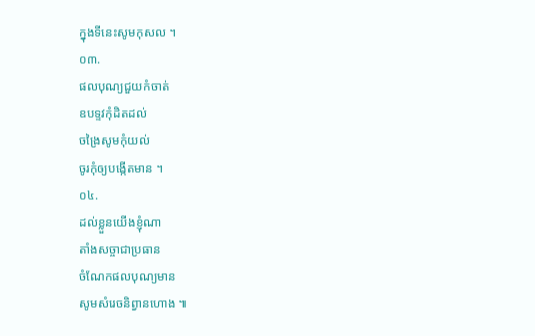ក្នុងទីនេះសូមកុសល ។
០៣.
ផលបុណ្យជួយកំចាត់
ឧបទ្ទវកុំដិតដល់
ចង្រៃសូមកុំយល់
ចូរកុំឲ្យបង្កើតមាន ។
០៤.
ដល់ខ្លួនយើងខ្ញុំណា
តាំងសច្ចាជាប្រធាន
ចំណែកផលបុណ្យមាន
សូមសំរេចនិព្វានហោង ៕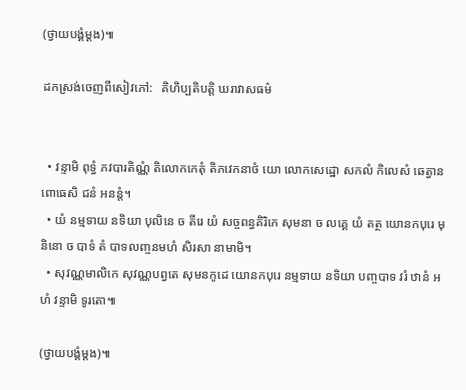(ថ្វាយបង្គំម្តង)៕

ដកស្រង់ចេញពីសៀវភៅ:   គិហិប្បតិបត្តិ ឃរាវាសធម៌


  • វន្ទាមិ ពុទ្ធំ ភវបារតិណ្ណំ តិលោកកេតុំ តិភវេកនាថំ យោ លោកសេដ្ឋោ សកលំ កិលេសំ ឆេត្វាន ពោធេសិ ជនំ អនន្តំ។
  • យំ នម្មទាយ នទិយា បុលិនេ ច តីរេ យំ សច្ចពន្ធគិរិកេ សុមនា ច លគ្គេ យំ តត្ថ យោនកបុរេ មុនិនោ ច បាទំ តំ បាទលញ្ចនមហំ សិរសា នាមាមិ។
  • សុវណ្ណមាលិកេ សុវណ្ណបព្វតេ សុមនកូដេ យោនកបុរេ នម្មទាយ នទិយា បញ្ចបាទ វរំ ឋានំ អហំ វន្ទាមិ ទូរតោ៕

(ថ្វាយបង្គំម្តង)៕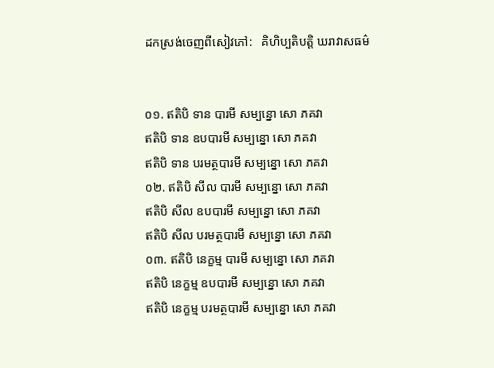ដកស្រង់ចេញពីសៀវភៅ:   គិហិប្បតិបត្តិ ឃរាវាសធម៌


០១. ឥតិបិ ទាន បារមី សម្បន្នោ សោ ភគវា
ឥតិបិ ទាន ឧបបារមី សម្បន្នោ សោ ភគវា
ឥតិបិ ទាន បរមត្ថបារមី សម្បន្នោ សោ ភគវា
០២. ឥតិបិ សីល បារមី សម្បន្នោ សោ ភគវា
ឥតិបិ សីល ឧបបារមី សម្បន្នោ សោ ភគវា
ឥតិបិ សីល បរមត្ថបារមី សម្បន្នោ សោ ភគវា
០៣. ឥតិបិ នេក្ខម្ម បារមី សម្បន្នោ សោ ភគវា
ឥតិបិ នេក្ខម្ម ឧបបារមី សម្បន្នោ សោ ភគវា
ឥតិបិ នេក្ខម្ម បរមត្ថបារមី សម្បន្នោ សោ ភគវា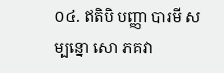០៤. ឥតិបិ បញ្ញា បារមី សម្បន្នោ សោ ភគវា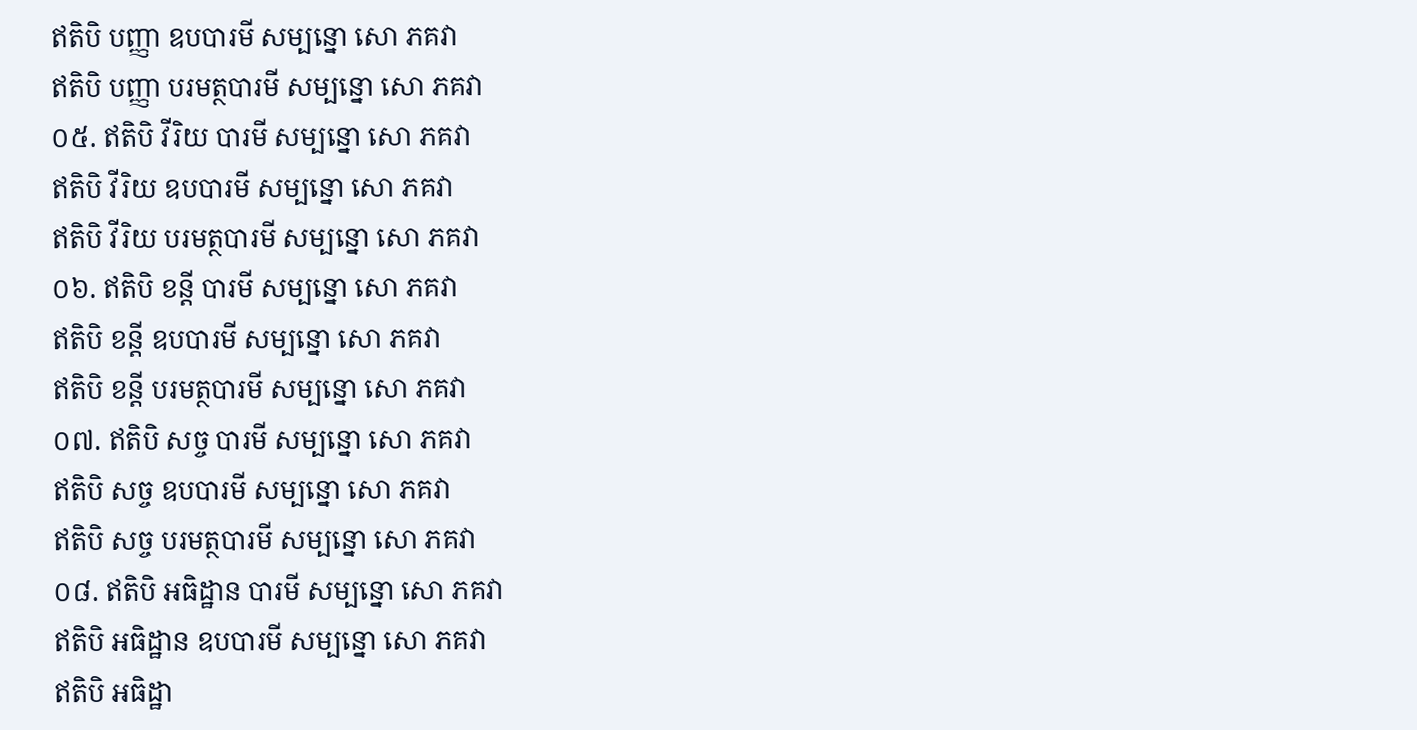ឥតិបិ បញ្ញា ឧបបារមី សម្បន្នោ សោ ភគវា
ឥតិបិ បញ្ញា បរមត្ថបារមី សម្បន្នោ សោ ភគវា
០៥. ឥតិបិ វីរិយ បារមី សម្បន្នោ សោ ភគវា
ឥតិបិ វីរិយ ឧបបារមី សម្បន្នោ សោ ភគវា
ឥតិបិ វីរិយ បរមត្ថបារមី សម្បន្នោ សោ ភគវា
០៦. ឥតិបិ ខន្តី បារមី សម្បន្នោ សោ ភគវា
ឥតិបិ ខន្តី ឧបបារមី សម្បន្នោ សោ ភគវា
ឥតិបិ ខន្តី បរមត្ថបារមី សម្បន្នោ សោ ភគវា
០៧. ឥតិបិ សច្ច បារមី សម្បន្នោ សោ ភគវា
ឥតិបិ សច្ច ឧបបារមី សម្បន្នោ សោ ភគវា
ឥតិបិ សច្ច បរមត្ថបារមី សម្បន្នោ សោ ភគវា
០៨. ឥតិបិ អធិដ្ឋាន បារមី សម្បន្នោ សោ ភគវា
ឥតិបិ អធិដ្ឋាន ឧបបារមី សម្បន្នោ សោ ភគវា
ឥតិបិ អធិដ្ឋា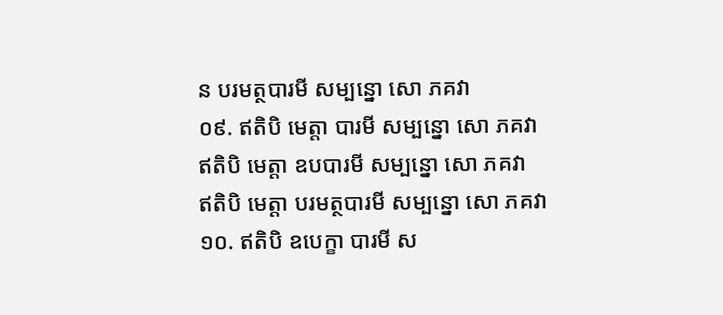ន បរមត្ថបារមី សម្បន្នោ សោ ភគវា
០៩. ឥតិបិ មេត្តា បារមី សម្បន្នោ សោ ភគវា
ឥតិបិ មេត្តា ឧបបារមី សម្បន្នោ សោ ភគវា
ឥតិបិ មេត្តា បរមត្ថបារមី សម្បន្នោ សោ ភគវា
១០. ឥតិបិ ឧបេក្ខា បារមី ស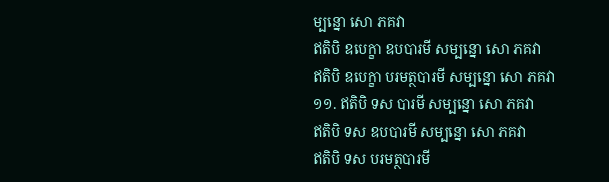ម្បន្នោ សោ ភគវា
ឥតិបិ ឧបេក្ខា ឧបបារមី សម្បន្នោ សោ ភគវា
ឥតិបិ ឧបេក្ខា បរមត្ថបារមី សម្បន្នោ សោ ភគវា
១១. ឥតិបិ ទស បារមី សម្បន្នោ សោ ភគវា
ឥតិបិ ទស ឧបបារមី សម្បន្នោ សោ ភគវា
ឥតិបិ ទស បរមត្ថបារមី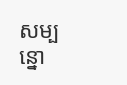សម្បន្នោ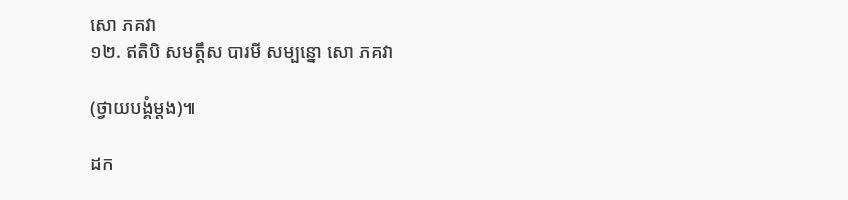សោ ភគវា
១២. ឥតិបិ សមត្តឹស បារមី សម្បន្នោ សោ ភគវា

(ថ្វាយបង្គំម្តង)៕

ដក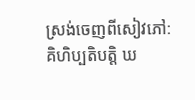ស្រង់ចេញពីសៀវភៅ:   គិហិប្បតិបត្តិ ឃ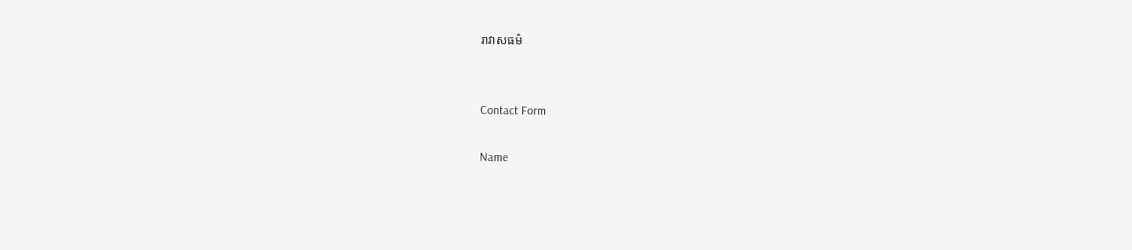រាវាសធម៌


Contact Form

Name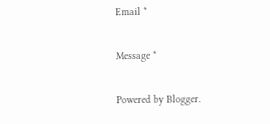Email *

Message *

Powered by Blogger.